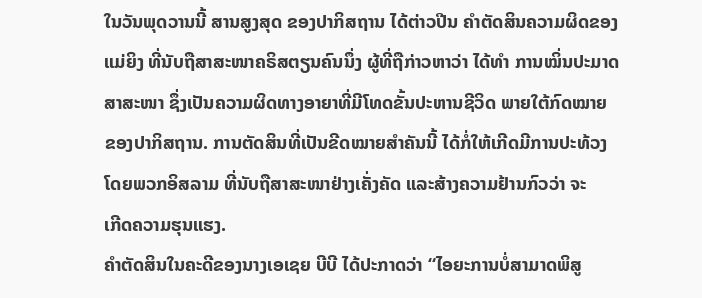ໃນວັນພຸດວານນີ້ ສານສູງສຸດ ຂອງປາກິສຖານ ໄດ້ຕ່າວປີນ ຄຳຕັດສິນຄວາມຜິດຂອງ
ແມ່ຍິງ ທີ່ນັບຖືສາສະໜາຄຣິສຕຽນຄົນນຶ່ງ ຜູ້ທີ່ຖືກ່າວຫາວ່າ ໄດ້ທຳ ການໝິ່ນປະມາດ
ສາສະໜາ ຊຶ່ງເປັນຄວາມຜິດທາງອາຍາທີ່ມີໂທດຂັ້ນປະຫານຊີວິດ ພາຍໃຕ້ກົດໝາຍ
ຂອງປາກິສຖານ. ການຕັດສິນທີ່ເປັນຂີດໝາຍສຳຄັນນີ້ ໄດ້ກໍ່ໃຫ້ເກີດມີການປະທ້ວງ
ໂດຍພວກອິສລາມ ທີ່ນັບຖືສາສະໜາຢ່າງເຄັ່ງຄັດ ແລະສ້າງຄວາມຢ້ານກົວວ່າ ຈະ
ເກີດຄວາມຮຸນແຮງ.
ຄຳຕັດສິນໃນຄະດີຂອງນາງເອເຊຍ ບີບີ ໄດ້ປະກາດວ່າ “ໄອຍະການບໍ່ສາມາດພິສູ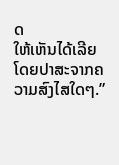ດ
ໃຫ້ເຫັນໄດ້ເລີຍ ໂດຍປາສະຈາກຄວາມສົງໄສໃດໆ.”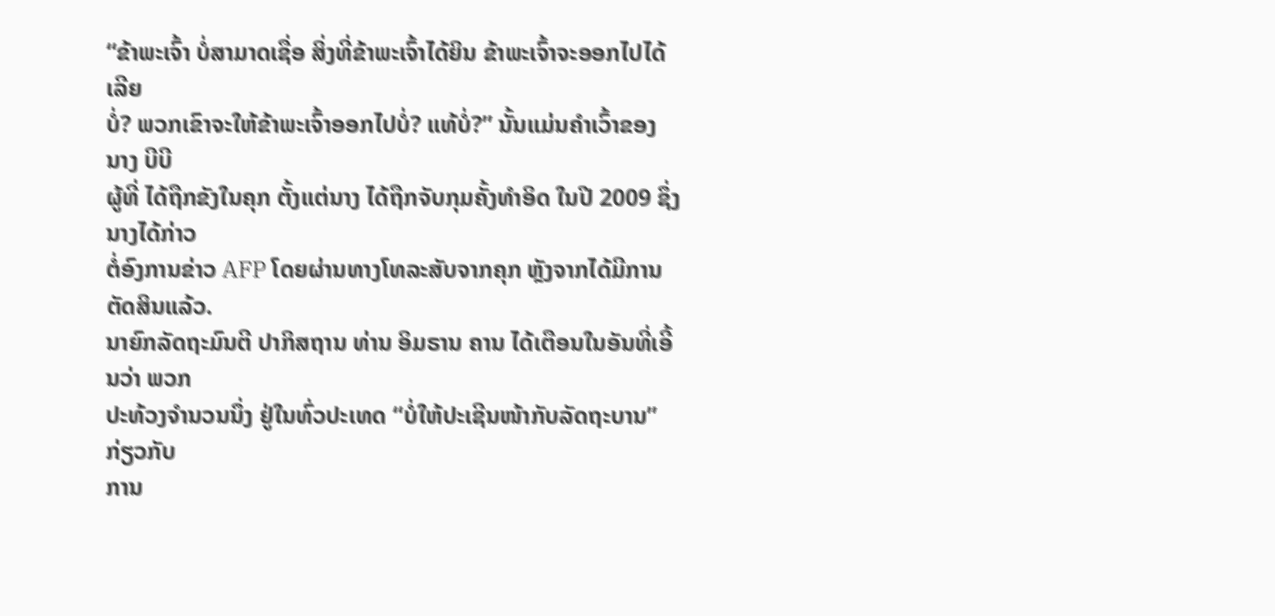“ຂ້າພະເຈົ້າ ບໍ່ສາມາດເຊື່ອ ສິ່ງທີ່ຂ້າພະເຈົ້າໄດ້ຍິນ ຂ້າພະເຈົ້າຈະອອກໄປໄດ້ ເລີຍ
ບໍ່? ພວກເຂົາຈະໃຫ້ຂ້າພະເຈົ້າອອກໄປບໍ່? ແທ້ບໍ່?” ນັ້ນແມ່ນຄຳເວົ້າຂອງ ນາງ ບີບີ
ຜູ້ທີ່ ໄດ້ຖືກຂັງໃນຄຸກ ຕັ້ງແຕ່ນາງ ໄດ້ຖືກຈັບກຸມຄັ້ງທຳອິດ ໃນປີ 2009 ຊຶ່ງນາງໄດ້ກ່າວ
ຕໍ່ອົງການຂ່າວ AFP ໂດຍຜ່ານທາງໂທລະສັບຈາກຄຸກ ຫຼັງຈາກໄດ້ມີການຕັດສິນແລ້ວ.
ນາຍົກລັດຖະມົນຕີ ປາກິສຖານ ທ່ານ ອິມຣານ ຄານ ໄດ້ເຕືອນໃນອັນທີ່ເອີ້ນວ່າ ພວກ
ປະທ້ວງຈຳນວນນຶ່ງ ຢູ່ໃນທົ່ວປະເທດ “ບໍ່ໃຫ້ປະເຊີນໜ້າກັບລັດຖະບານ” ກ່ຽວກັບ
ການ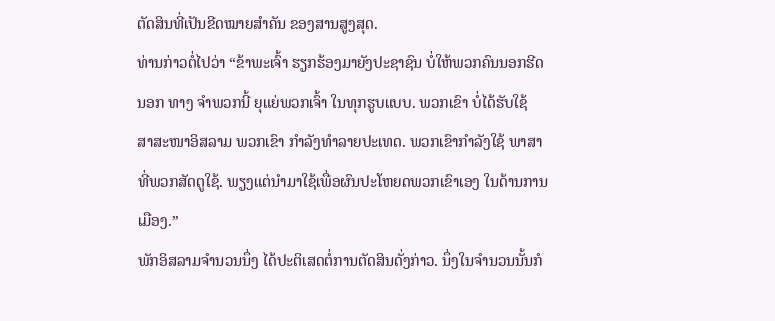ຕັດສິນທີ່ເປັນຂີດໝາຍສຳຄັນ ຂອງສານສູງສຸດ.
ທ່ານກ່າວຕໍ່ໄປວ່າ “ຂ້າພະເຈົ້າ ຮຽກຮ້ອງມາຍັງປະຊາຊົນ ບໍ່ໃຫ້ພວກຄົນນອກຮີດ
ນອກ ທາງ ຈຳພວກນີ້ ຍຸແຍ່ພວກເຈົ້າ ໃນທຸກຮູບແບບ. ພວກເຂົາ ບໍ່ໄດ້ຮັບໃຊ້
ສາສະໜາອິສລາມ ພວກເຂົາ ກຳລັງທຳລາຍປະເທດ. ພວກເຂົາກຳລັງໃຊ້ ພາສາ
ທີ່ພວກສັດຕູໃຊ້. ພຽງແຕ່ນຳມາໃຊ້ເພື່ອຜົນປະໂຫຍດພວກເຂົາເອງ ໃນດ້ານການ
ເມືອງ.”
ພັກອິສລາມຈຳນວນນຶ່ງ ໄດ້ປະຕິເສດຕໍ່ການຕັດສິນດັ່ງກ່າວ. ນຶ່ງໃນຈຳນວນນັ້ນກໍ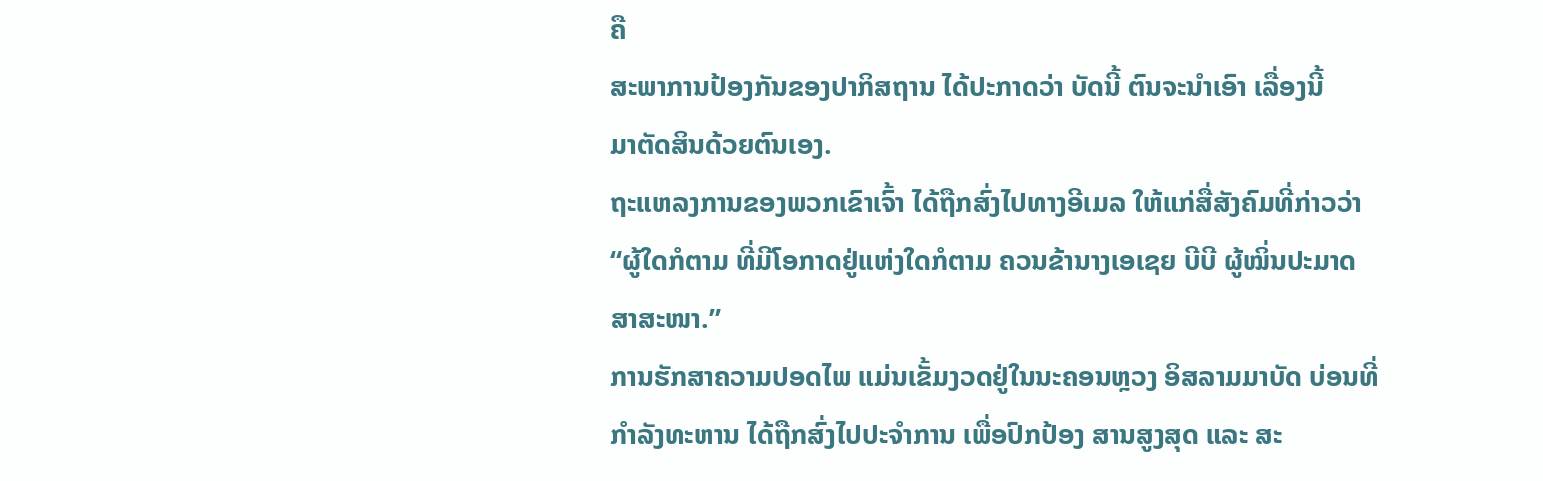ຄື
ສະພາການປ້ອງກັນຂອງປາກິສຖານ ໄດ້ປະກາດວ່າ ບັດນີ້ ຕົນຈະນຳເອົາ ເລື່ອງນີ້
ມາຕັດສິນດ້ວຍຕົນເອງ.
ຖະແຫລງການຂອງພວກເຂົາເຈົ້າ ໄດ້ຖືກສົ່ງໄປທາງອີເມລ ໃຫ້ແກ່ສື່ສັງຄົມທີ່ກ່າວວ່າ
“ຜູ້ໃດກໍຕາມ ທີ່ມີໂອກາດຢູ່ແຫ່ງໃດກໍຕາມ ຄວນຂ້ານາງເອເຊຍ ບີບີ ຜູ້ໝິ່ນປະມາດ
ສາສະໜາ.”
ການຮັກສາຄວາມປອດໄພ ແມ່ນເຂັ້ມງວດຢູ່ໃນນະຄອນຫຼວງ ອິສລາມມາບັດ ບ່ອນທີ່
ກຳລັງທະຫານ ໄດ້ຖືກສົ່ງໄປປະຈຳການ ເພື່ອປົກປ້ອງ ສານສູງສຸດ ແລະ ສະ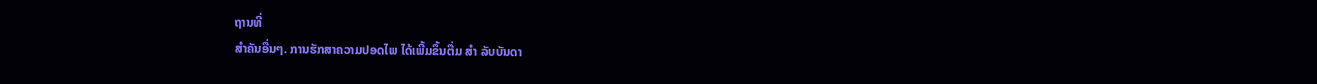ຖານທີ່
ສຳຄັນອື່ນໆ. ການຮັກສາຄວາມປອດໄພ ໄດ້ເພີ້ມຂຶ້ນຕື່ມ ສຳ ລັບບັນດາ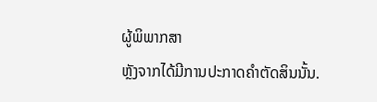ຜູ້ພິພາກສາ
ຫຼັງຈາກໄດ້ມີການປະກາດຄຳຕັດສິນນັ້ນ.